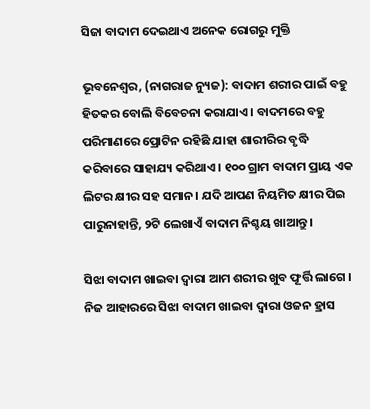ସିଜା ବାଦାମ ଦେଇଥାଏ ଅନେକ ରୋଗରୁ ମୁକ୍ତି

ଭୂବନେଶ୍ୱର, (ନାଗରାଜ ନ୍ୟୁଜ): ବାଦାମ ଶରୀର ପାଇଁ ବହୁ ହିତକର ବୋଲି ବିବେଚନା କରାଯାଏ । ବାଦମରେ ବହୁ ପରିମାଣରେ ପ୍ରୋଟିନ ରହିଛି ଯାହା ଶାରୀରିର ବୃଦ୍ଧି କରିବାରେ ସାହାଯ୍ୟ କରିଥାଏ । ୧୦୦ ଗ୍ରାମ ବାଦାମ ପ୍ରାୟ ଏକ ଲିଟର କ୍ଷୀର ସହ ସମାନ। ଯଦି ଆପଣ ନିୟମିତ କ୍ଷୀର ପିଇ ପାରୁନାହାନ୍ତି, ୨ଟି ଲେଖାଏଁ ବାଦାମ ନିଶ୍ଚୟ ଖାଆନ୍ତୁ ।

ସିଝା ବାଦାମ ଖାଇବା ଦ୍ୱାରା ଆମ ଶରୀର ଖୁବ ଫୂର୍ତ୍ତି ଲାଗେ । ନିଜ ଆହାରରେ ସିଝା ବାଦାମ ଖାଇବା ଦ୍ୱାରା ଓଜନ ହ୍ରାସ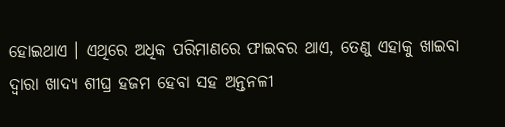ହୋଇଥାଏ । ଏଥିରେ ଅଧିକ ପରିମାଣରେ ଫାଇବର ଥାଏ, ତେଣୁ ଏହାକୁ ଖାଇବା ଦ୍ୱାରା ଖାଦ୍ୟ ଶୀଘ୍ର ହଜମ ହେବା ସହ ଅନ୍ତନଳୀ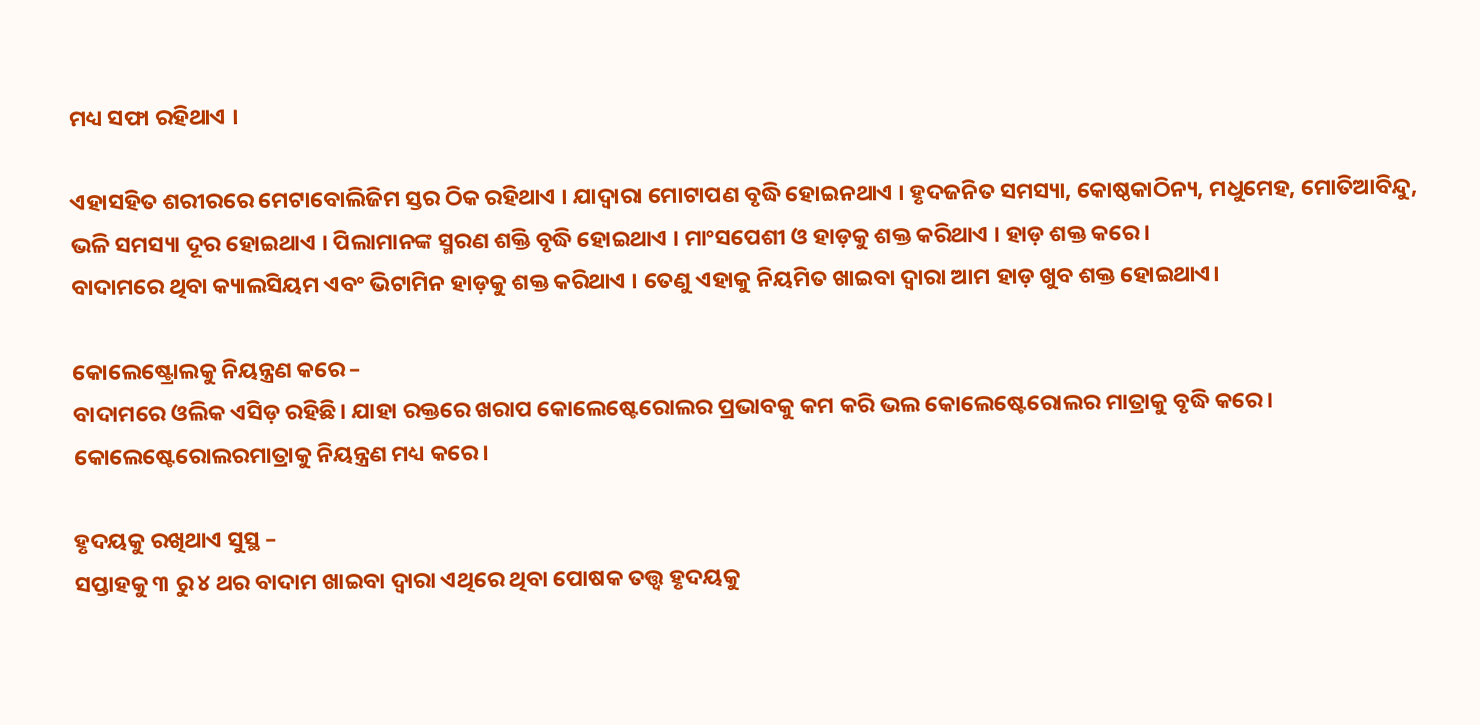ମଧ୍ୟ ସଫା ରହିଥାଏ ।

ଏହାସହିତ ଶରୀରରେ ମେଟାବୋଲିଜିମ ସ୍ତର ଠିକ ରହିଥାଏ । ଯାଦ୍ୱାରା ମୋଟାପଣ ବୃଦ୍ଧି ହୋଇନଥାଏ । ହୃଦଜନିତ ସମସ୍ୟା, କୋଷ୍ଠକାଠିନ୍ୟ, ମଧୁମେହ, ମୋତିଆବିନ୍ଦୁ, ଭଳି ସମସ୍ୟା ଦୂର ହୋଇଥାଏ । ପିଲାମାନଙ୍କ ସ୍ମରଣ ଶକ୍ତି ବୃଦ୍ଧି ହୋଇଥାଏ । ମାଂସପେଶୀ ଓ ହାଡ଼କୁ ଶକ୍ତ କରିଥାଏ । ହାଡ଼ ଶକ୍ତ କରେ ।
ବାଦାମରେ ଥିବା କ୍ୟାଲସିୟମ ଏବଂ ଭିଟାମିନ ହାଡ଼କୁ ଶକ୍ତ କରିଥାଏ । ତେଣୁ ଏହାକୁ ନିୟମିତ ଖାଇବା ଦ୍ୱାରା ଆମ ହାଡ଼ ଖୁବ ଶକ୍ତ ହୋଇଥାଏ।

କୋଲେଷ୍ଟ୍ରୋଲକୁ ନିୟନ୍ତ୍ରଣ କରେ –
ବାଦାମରେ ଓଲିକ ଏସିଡ଼ ରହିଛି। ଯାହା ରକ୍ତରେ ଖରାପ କୋଲେଷ୍ଟେରୋଲର ପ୍ରଭାବକୁ କମ କରି ଭଲ କୋଲେଷ୍ଟେରୋଲର ମାତ୍ରାକୁ ବୃଦ୍ଧି କରେ। କୋଲେଷ୍ଟେରୋଲରମାତ୍ରାକୁ ନିୟନ୍ତ୍ରଣ ମଧ୍ୟ କରେ।

ହୃଦୟକୁ ରଖିଥାଏ ସୁସ୍ଥ –
ସପ୍ତାହକୁ ୩ ରୁ ୪ ଥର ବାଦାମ ଖାଇବା ଦ୍ୱାରା ଏଥିରେ ଥିବା ପୋଷକ ତତ୍ତ୍ୱ ହୃଦୟକୁ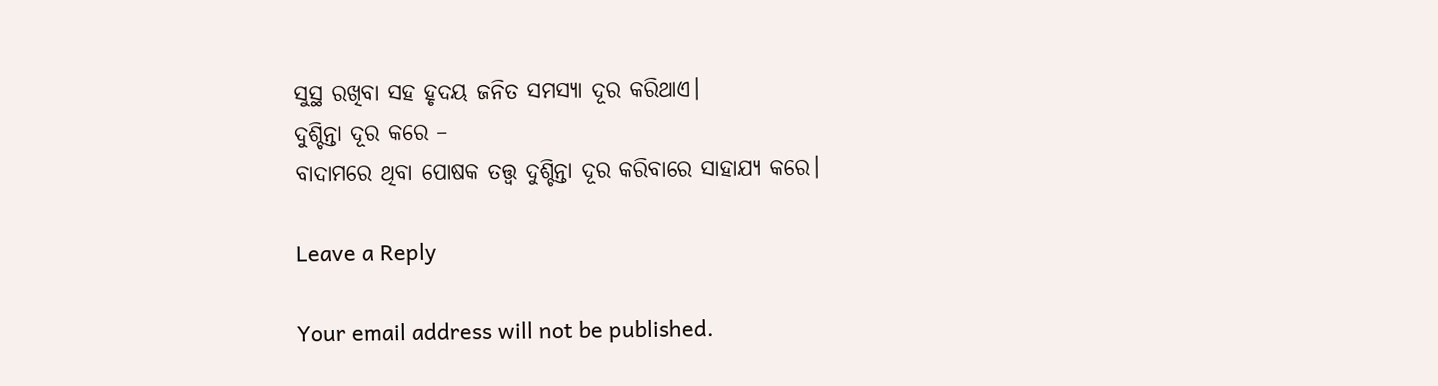ସୁସ୍ଥ ରଖିବା ସହ ହୃଦୟ ଜନିତ ସମସ୍ୟା ଦୂର କରିଥାଏ।
ଦୁଶ୍ଚିନ୍ତା ଦୂର କରେ –
ବାଦାମରେ ଥିବା ପୋଷକ ତତ୍ତ୍ୱ ଦୁଶ୍ଚିନ୍ତା ଦୂର କରିବାରେ ସାହାଯ୍ୟ କରେ।

Leave a Reply

Your email address will not be published.